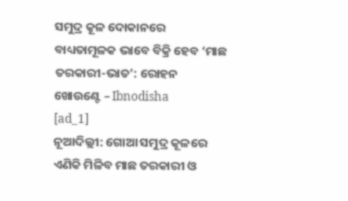ସମୁଦ୍ର କୂଳ ଦୋକାନରେ ବାଧ୍ୟତାମୂଳକ ଭାବେ ବିକ୍ରି ହେବ ‘ମାଛ ତରକାରୀ-ଭାତ’: ରୋହନ ଖୋଉଣ୍ଟେ – Ibnodisha
[ad_1]
ନୂଆଦିଲ୍ଲୀ: ଗୋଆ ସମୁଦ୍ର କୂଳରେ ଏଣିକି ମିଳିବ ମାଛ ତରକାରୀ ଓ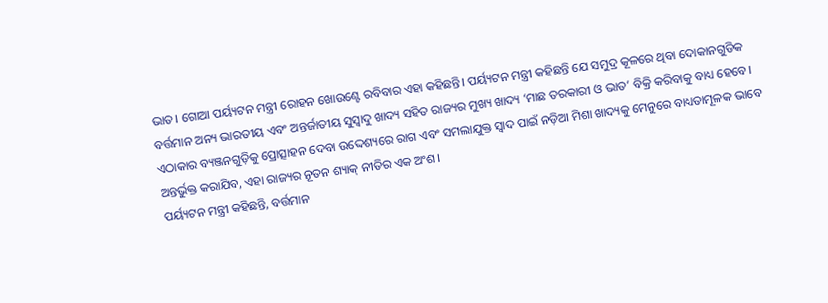ଭାତ। ଗୋଆ ପର୍ୟ୍ୟଟନ ମନ୍ତ୍ରୀ ରୋହନ ଖୋଉଣ୍ଟେ ରବିବାର ଏହା କହିଛନ୍ତି। ପର୍ୟ୍ୟଟନ ମନ୍ତ୍ରୀ କହିଛନ୍ତି ଯେ ସମୁଦ୍ର କୂଳରେ ଥିବା ଦୋକାନଗୁଡିକ ବର୍ତ୍ତମାନ ଅନ୍ୟ ଭାରତୀୟ ଏବଂ ଅନ୍ତର୍ଜାତୀୟ ସୁସ୍ୱାଦୁ ଖାଦ୍ୟ ସହିତ ରାଜ୍ୟର ମୁଖ୍ୟ ଖାଦ୍ୟ ‘ମାଛ ତରକାରୀ ଓ ଭାତ’ ବିକ୍ରି କରିବାକୁ ବାଧ୍ୟ ହେବେ। ଏଠାକାର ବ୍ୟଞ୍ଜନଗୁଡ଼ିକୁ ପ୍ରୋତ୍ସାହନ ଦେବା ଉଦ୍ଦେଶ୍ୟରେ ରାଗ ଏବଂ ସମଲାଯୁକ୍ତ ସ୍ୱାଦ ପାଇଁ ନଡ଼ିଆ ମିଶା ଖାଦ୍ୟକୁ ମେନୁରେ ବାଧ୍ୟତାମୂଳକ ଭାବେ ଅନ୍ତର୍ଭୁକ୍ତ କରାଯିବ, ଏହା ରାଜ୍ୟର ନୂତନ ଶ୍ୟାକ୍ ନୀତିର ଏକ ଅଂଶ।
ପର୍ୟ୍ୟଟନ ମନ୍ତ୍ରୀ କହିଛନ୍ତି, ବର୍ତ୍ତମାନ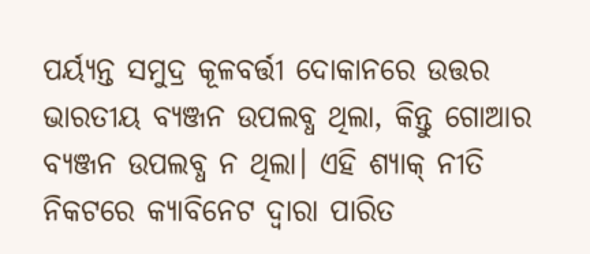ପର୍ୟ୍ୟନ୍ତ ସମୁଦ୍ର କୂଳବର୍ତ୍ତୀ ଦୋକାନରେ ଉତ୍ତର ଭାରତୀୟ ବ୍ୟଞ୍ଜନ ଉପଲବ୍ଧ ଥିଲା, କିନ୍ତୁ ଗୋଆର ବ୍ୟଞ୍ଜନ ଉପଲବ୍ଧ ନ ଥିଲା। ଏହି ଶ୍ୟାକ୍ ନୀତି ନିକଟରେ କ୍ୟାବିନେଟ ଦ୍ୱାରା ପାରିତ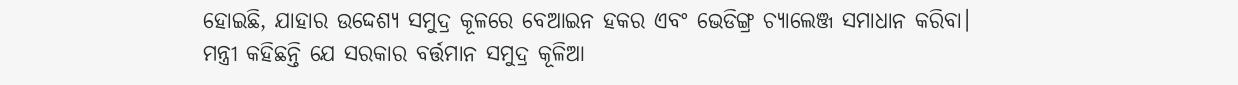ହୋଇଛି, ଯାହାର ଉଦ୍ଦେଶ୍ୟ ସମୁଦ୍ର କୂଳରେ ବେଆଇନ ହକର ଏବଂ ଭେଡିଙ୍ଗ୍ର ଚ୍ୟାଲେଞ୍ଜ ସମାଧାନ କରିବା।
ମନ୍ତ୍ରୀ କହିଛନ୍ତି ଯେ ସରକାର ବର୍ତ୍ତମାନ ସମୁଦ୍ର କୂଳିଆ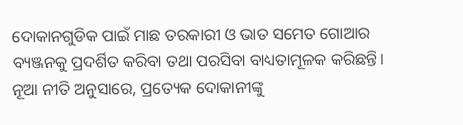ଦୋକାନଗୁଡିକ ପାଇଁ ମାଛ ତରକାରୀ ଓ ଭାତ ସମେତ ଗୋଆର ବ୍ୟଞ୍ଜନକୁ ପ୍ରଦର୍ଶିତ କରିବା ତଥା ପରସିବା ବାଧ୍ୟତାମୂଳକ କରିଛନ୍ତି। ନୂଆ ନୀତି ଅନୁସାରେ, ପ୍ରତ୍ୟେକ ଦୋକାନୀଙ୍କୁ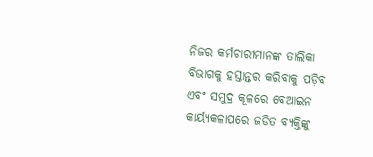ନିଜର କର୍ମଚାରୀମାନଙ୍କ ତାଲିକା ବିଭାଗକୁ ହସ୍ତାନ୍ତର କରିବାକୁ ପଡ଼ିବ ଏବଂ ସମୁଦ୍ର କୂଳରେ ବେଆଇନ କାର୍ୟ୍ୟକଳାପରେ ଜଡିତ ବ୍ୟକ୍ତିଙ୍କୁ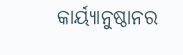କାର୍ୟ୍ୟାନୁଷ୍ଠାନର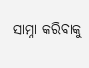ସାମ୍ନା କରିବାକୁ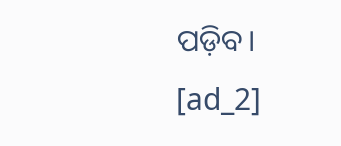ପଡ଼ିବ।
[ad_2]